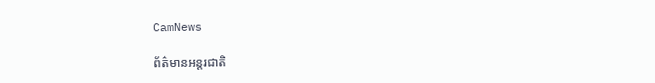CamNews

ព័ត៌មានអន្តរជាតិ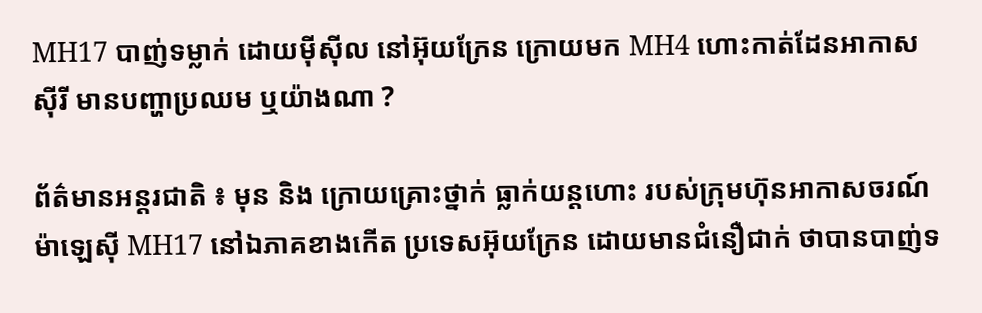MH17 បាញ់ទម្លាក់ ដោយម៉ីស៊ីល នៅអ៊ុយក្រែន ក្រោយមក MH4 ហោះកាត់ដែនអាកាស ស៊ីរី មានបញ្ហាប្រឈម ឬយ៉ាងណា ?

ព័ត៌មានអន្តរជាតិ ៖ មុន និង ក្រោយគ្រោះថ្នាក់ ធ្លាក់យន្តហោះ របស់ក្រុមហ៊ុនអាកាសចរណ៍ ម៉ាឡេស៊ី MH17 នៅឯភាគខាងកើត ប្រទេសអ៊ុយក្រែន ដោយមានជំនឿជាក់ ថាបានបាញ់ទ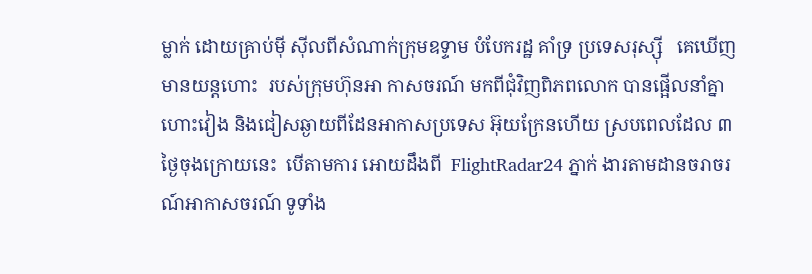ម្លាក់ ដោយគ្រាប់ម៉ី ស៊ីលពីសំណាក់ក្រុមឧទ្ទាម បំបែករដ្ឋ គាំទ្រ ប្រទេសរុស្ស៊ី   គេឃើញមានយន្តហោះ  របស់ក្រុមហ៊ុនអា កាសចរណ៍ មកពីជុំវិញពិភពលោក បានផ្អើលនាំគ្នា ហោះវៀង និងជៀសឆ្ងាយពីដែនអាកាសប្រទេស អ៊ុយក្រែនហើយ ស្របពេលដែល ៣ ថ្ងៃចុងក្រោយនេះ  បើតាមការ អោយដឹងពី  FlightRadar24 ភ្នាក់ ងារតាមដានចរាចរណ៍អាកាសចរណ៍ ទូទាំង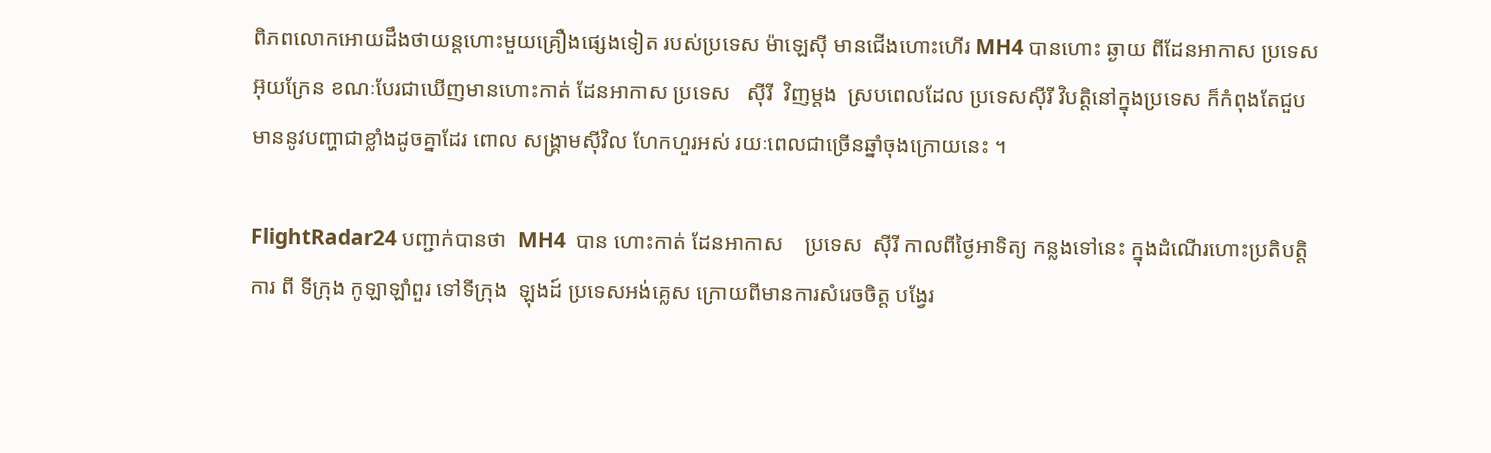ពិភពលោកអោយដឹងថាយន្តហោះមួយគ្រឿងផ្សេងទៀត របស់ប្រទេស ម៉ាឡេស៊ី មានជើងហោះហើរ MH4 បានហោះ ឆ្ងាយ ពីដែនអាកាស ប្រទេស អ៊ុយក្រែន ខណៈបែរជាឃើញមានហោះកាត់ ដែនអាកាស ប្រទេស   ស៊ីរី  វិញម្តង  ស្របពេលដែល ប្រទេសស៊ីរី វិបត្តិនៅក្នុងប្រទេស ក៏កំពុងតែជួបមាននូវបញ្ហាជាខ្លាំងដូចគ្នាដែរ ពោល សង្គ្រាមស៊ីវិល ហែកហួរអស់ រយៈពេលជាច្រើនឆ្នាំចុងក្រោយនេះ ។

FlightRadar24 បញ្ជាក់បានថា  MH4  បាន ហោះកាត់ ដែនអាកាស    ប្រទេស  ស៊ីរី កាលពីថ្ងៃអាទិត្យ កន្លងទៅនេះ ក្នុងដំណើរហោះប្រតិបត្តិការ ពី ទីក្រុង កូឡាឡាំពួរ ទៅទីក្រុង  ឡុងដ៍ ប្រទេសអង់គ្លេស ក្រោយពីមានការសំរេចចិត្ត បង្វែរ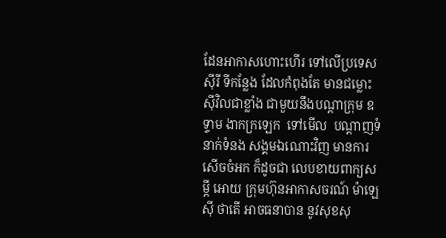ដែនអាកាសហោះហើរ ទៅលើប្រទេស  ស៊ីរី ទីកន្លែង ដែលកំពុងតែ មានជម្លោះស៊ីវិលជាខ្លាំង ជាមួយនឹងបណ្តាក្រុម ឧទ្ទាម ងាកក្រឡេក  ទៅមើល  បណ្តាញទំនាក់ទំនង សង្គមឯណោះវិញ មានការសើចចំអក ក៏ដូចជា លេបខាយពាក្យសម្តី អោយ ក្រុមហ៊ុនអាកាសចរណ៍ ម៉ាឡេស៊ី ថាតើ អាចធនាបាន នូវសុខសុ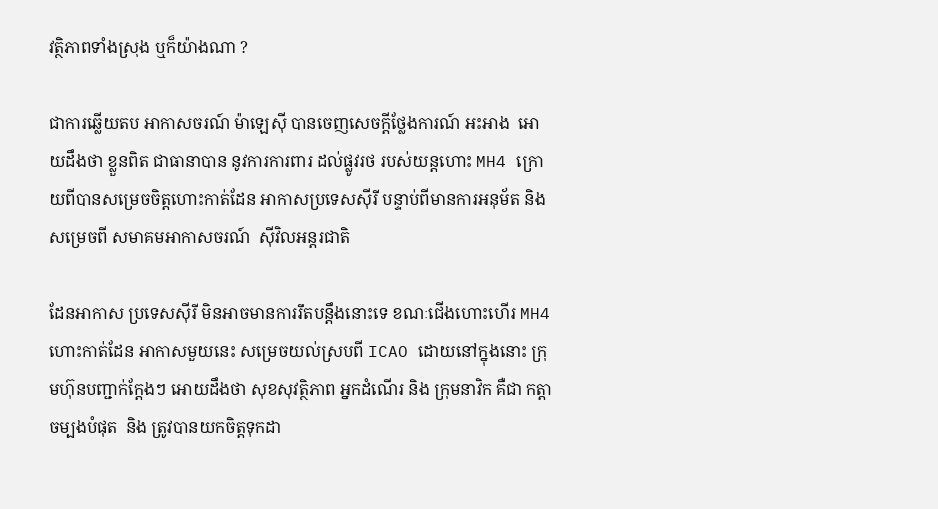វត្ថិភាពទាំងស្រុង ឬក៏យ៉ាងណា ?

ជាការឆ្លើយតប អាកាសចរណ៍ ម៉ាឡេស៊ី បានចេញសេចក្តីថ្លែងការណ៍ អះអាង  អោយដឹងថា ខ្លួនពិត ជាធានាបាន នូវការការពារ ដល់ផ្លូវរថ របស់យន្តហោះ MH4 ក្រោយពីបានសម្រេចចិត្តហោះកាត់ដែន អាកាសប្រទេសស៊ីរី បន្ទាប់ពីមានការអនុម័ត និង សម្រេចពី សមាគមអាកាសចរណ៍  ស៊ីវិលអន្តរជាតិ

ដែនអាកាស ប្រទេសស៊ីរី មិនអាចមានការរឹតបន្តឹងនោះទេ ខណៈជើងហោះហើរ MH4 ហោះកាត់ដែន អាកាសមួយនេះ សម្រេចយល់ស្របពី ICAO ដោយនៅក្នុងនោះ ក្រុមហ៊ុនបញ្ជាក់ក្តែងៗ អោយដឹងថា សុខសុវត្ថិភាព អ្នកដំណើរ និង ក្រុមនាវិក គឺជា កត្តាចម្បងបំផុត  និង ត្រូវបានយកចិត្តទុកដា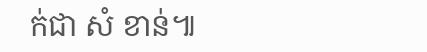ក់ជា សំ ខាន់៕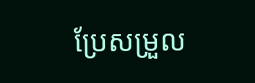ប្រែសម្រួល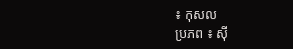៖ កុសល
ប្រភព ៖ ស៊ី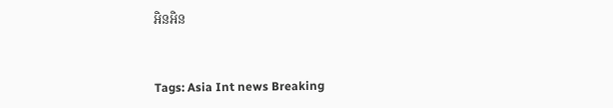អិនអិន


Tags: Asia Int news Breaking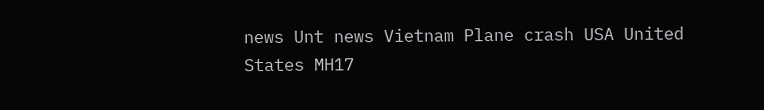news Unt news Vietnam Plane crash USA United States MH17